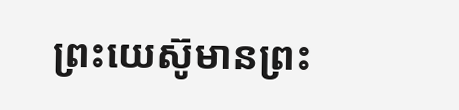ព្រះយេស៊ូមានព្រះ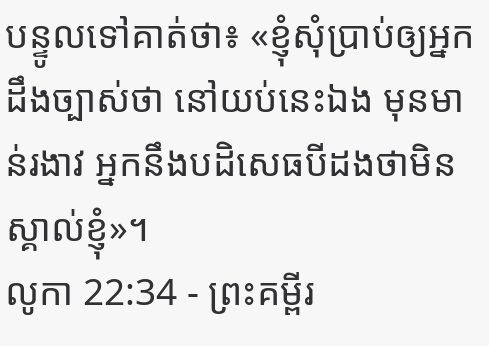បន្ទូលទៅគាត់ថា៖ «ខ្ញុំសុំប្រាប់ឲ្យអ្នកដឹងច្បាស់ថា នៅយប់នេះឯង មុនមាន់រងាវ អ្នកនឹងបដិសេធបីដងថាមិនស្គាល់ខ្ញុំ»។
លូកា 22:34 - ព្រះគម្ពីរ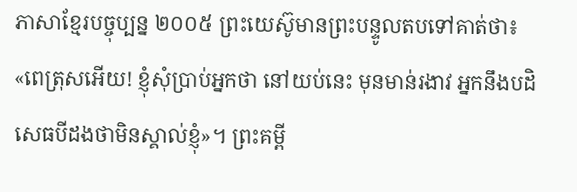ភាសាខ្មែរបច្ចុប្បន្ន ២០០៥ ព្រះយេស៊ូមានព្រះបន្ទូលតបទៅគាត់ថា៖ «ពេត្រុសអើយ! ខ្ញុំសុំប្រាប់អ្នកថា នៅយប់នេះ មុនមាន់រងាវ អ្នកនឹងបដិសេធបីដងថាមិនស្គាល់ខ្ញុំ»។ ព្រះគម្ពី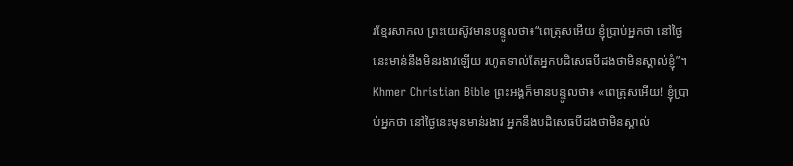រខ្មែរសាកល ព្រះយេស៊ូវមានបន្ទូលថា៖“ពេត្រុសអើយ ខ្ញុំប្រាប់អ្នកថា នៅថ្ងៃនេះមាន់នឹងមិនរងាវឡើយ រហូតទាល់តែអ្នកបដិសេធបីដងថាមិនស្គាល់ខ្ញុំ”។ Khmer Christian Bible ព្រះអង្គក៏មានបន្ទូលថា៖ «ពេត្រុសអើយ! ខ្ញុំប្រាប់អ្នកថា នៅថ្ងៃនេះមុនមាន់រងាវ អ្នកនឹងបដិសេធបីដងថាមិនស្គាល់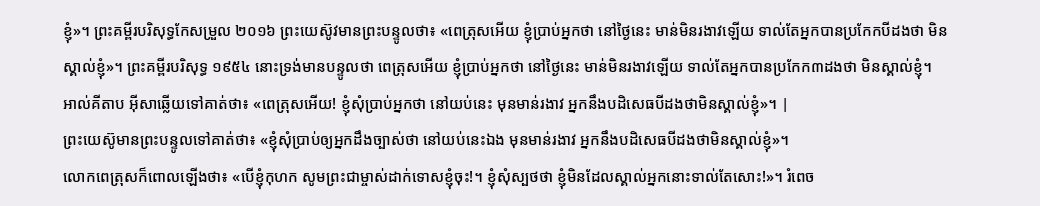ខ្ញុំ»។ ព្រះគម្ពីរបរិសុទ្ធកែសម្រួល ២០១៦ ព្រះយេស៊ូវមានព្រះបន្ទូលថា៖ «ពេត្រុសអើយ ខ្ញុំប្រាប់អ្នកថា នៅថ្ងៃនេះ មាន់មិនរងាវឡើយ ទាល់តែអ្នកបានប្រកែកបីដងថា មិនស្គាល់ខ្ញុំ»។ ព្រះគម្ពីរបរិសុទ្ធ ១៩៥៤ នោះទ្រង់មានបន្ទូលថា ពេត្រុសអើយ ខ្ញុំប្រាប់អ្នកថា នៅថ្ងៃនេះ មាន់មិនរងាវឡើយ ទាល់តែអ្នកបានប្រកែក៣ដងថា មិនស្គាល់ខ្ញុំ។ អាល់គីតាប អ៊ីសាឆ្លើយទៅគាត់ថា៖ «ពេត្រុសអើយ! ខ្ញុំសុំប្រាប់អ្នកថា នៅយប់នេះ មុនមាន់រងាវ អ្នកនឹងបដិសេធបីដងថាមិនស្គាល់ខ្ញុំ»។ |
ព្រះយេស៊ូមានព្រះបន្ទូលទៅគាត់ថា៖ «ខ្ញុំសុំប្រាប់ឲ្យអ្នកដឹងច្បាស់ថា នៅយប់នេះឯង មុនមាន់រងាវ អ្នកនឹងបដិសេធបីដងថាមិនស្គាល់ខ្ញុំ»។
លោកពេត្រុសក៏ពោលឡើងថា៖ «បើខ្ញុំកុហក សូមព្រះជាម្ចាស់ដាក់ទោសខ្ញុំចុះ!។ ខ្ញុំសុំស្បថថា ខ្ញុំមិនដែលស្គាល់អ្នកនោះទាល់តែសោះ!»។ រំពេច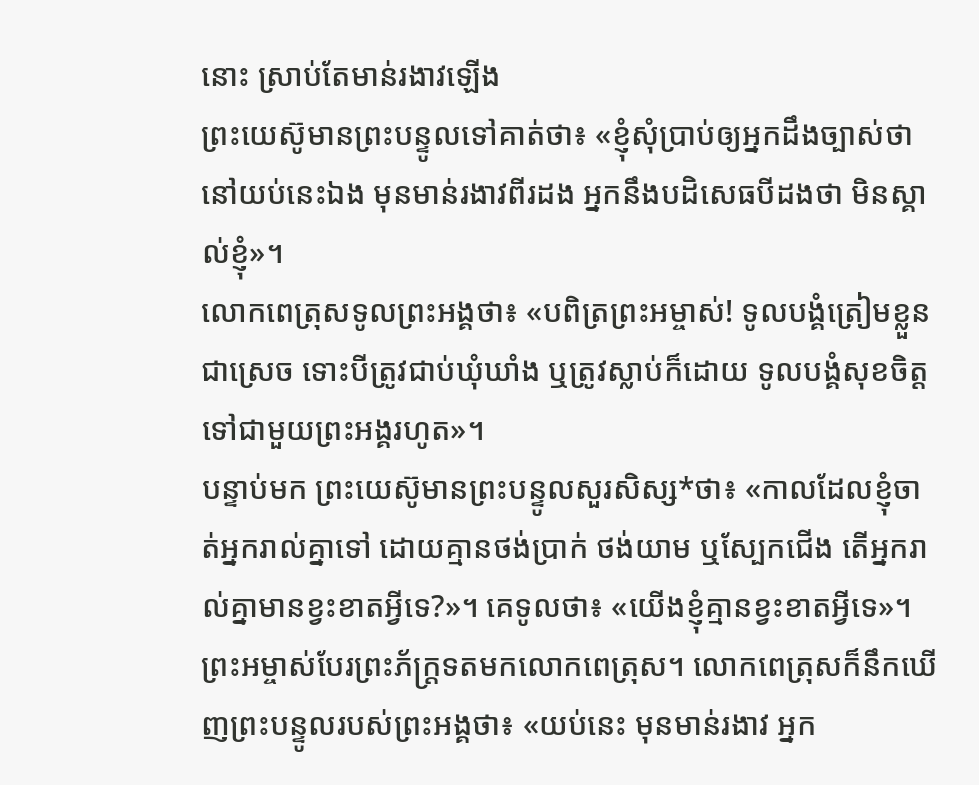នោះ ស្រាប់តែមាន់រងាវឡើង
ព្រះយេស៊ូមានព្រះបន្ទូលទៅគាត់ថា៖ «ខ្ញុំសុំប្រាប់ឲ្យអ្នកដឹងច្បាស់ថា នៅយប់នេះឯង មុនមាន់រងាវពីរដង អ្នកនឹងបដិសេធបីដងថា មិនស្គាល់ខ្ញុំ»។
លោកពេត្រុសទូលព្រះអង្គថា៖ «បពិត្រព្រះអម្ចាស់! ទូលបង្គំត្រៀមខ្លួនជាស្រេច ទោះបីត្រូវជាប់ឃុំឃាំង ឬត្រូវស្លាប់ក៏ដោយ ទូលបង្គំសុខចិត្តទៅជាមួយព្រះអង្គរហូត»។
បន្ទាប់មក ព្រះយេស៊ូមានព្រះបន្ទូលសួរសិស្ស*ថា៖ «កាលដែលខ្ញុំចាត់អ្នករាល់គ្នាទៅ ដោយគ្មានថង់ប្រាក់ ថង់យាម ឬស្បែកជើង តើអ្នករាល់គ្នាមានខ្វះខាតអ្វីទេ?»។ គេទូលថា៖ «យើងខ្ញុំគ្មានខ្វះខាតអ្វីទេ»។
ព្រះអម្ចាស់បែរព្រះភ័ក្ត្រទតមកលោកពេត្រុស។ លោកពេត្រុសក៏នឹកឃើញព្រះបន្ទូលរបស់ព្រះអង្គថា៖ «យប់នេះ មុនមាន់រងាវ អ្នក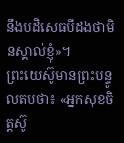នឹងបដិសេធបីដងថាមិនស្គាល់ខ្ញុំ»។
ព្រះយេស៊ូមានព្រះបន្ទូលតបថា៖ «អ្នកសុខចិត្តស៊ូ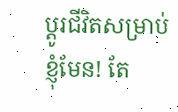ប្ដូរជីវិតសម្រាប់ខ្ញុំមែន! តែ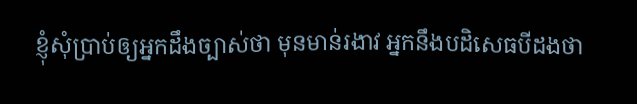ខ្ញុំសុំប្រាប់ឲ្យអ្នកដឹងច្បាស់ថា មុនមាន់រងាវ អ្នកនឹងបដិសេធបីដងថា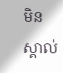មិនស្គាល់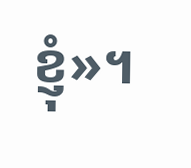ខ្ញុំ»។